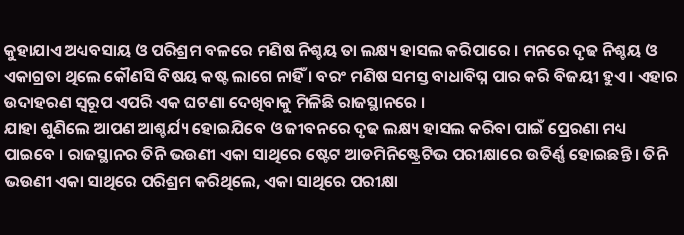କୁହାଯାଏ ଅଧ୍ୟବସାୟ ଓ ପରିଶ୍ରମ ବଳରେ ମଣିଷ ନିଶ୍ଚୟ ତା ଲକ୍ଷ୍ୟ ହାସଲ କରିପାରେ । ମନରେ ଦୃଢ ନିଶ୍ଚୟ ଓ ଏକାଗ୍ରତା ଥିଲେ କୌଣସି ବିଷୟ କଷ୍ଟ ଲାଗେ ନାହିଁ । ବରଂ ମଣିଷ ସମସ୍ତ ବାଧାବିଘ୍ନ ପାର କରି ବିଜୟୀ ହୁଏ । ଏହାର ଉଦାହରଣ ସ୍ୱରୂପ ଏପରି ଏକ ଘଟଣା ଦେଖିବାକୁ ମିଳିଛି ରାଜସ୍ଥାନରେ ।
ଯାହା ଶୁଣିଲେ ଆପଣ ଆଶ୍ଚର୍ଯ୍ୟ ହୋଇଯିବେ ଓ ଜୀବନରେ ଦୃଢ ଲକ୍ଷ୍ୟ ହାସଲ କରିବା ପାଇଁ ପ୍ରେରଣା ମଧ୍ୟ ପାଇବେ । ରାଜସ୍ଥାନର ତିନି ଭଉଣୀ ଏକା ସାଥିରେ ଷ୍ଟେଟ ଆଡମିନିଷ୍ଟ୍ରେଟିଭ ପରୀକ୍ଷାରେ ଉତିର୍ଣ୍ଣ ହୋଇଛନ୍ତି । ତିନି ଭଉଣୀ ଏକା ସାଥିରେ ପରିଶ୍ରମ କରିଥିଲେ, ଏକା ସାଥିରେ ପରୀକ୍ଷା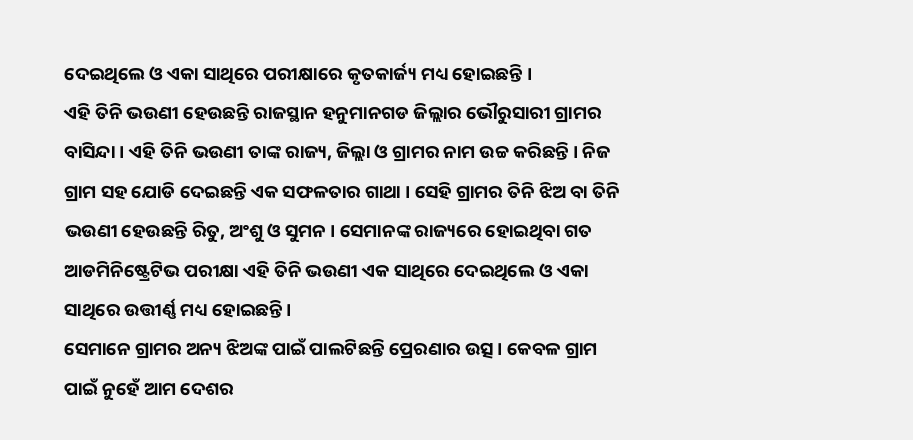ଦେଇଥିଲେ ଓ ଏକା ସାଥିରେ ପରୀକ୍ଷାରେ କୃତକାର୍ଜ୍ୟ ମଧ୍ୟ ହୋଇଛନ୍ତି ।
ଏହି ତିନି ଭଉଣୀ ହେଉଛନ୍ତି ରାଜସ୍ଥାନ ହନୁମାନଗଡ ଜିଲ୍ଲାର ଭୌରୁସାରୀ ଗ୍ରାମର ବାସିନ୍ଦା । ଏହି ତିନି ଭଉଣୀ ତାଙ୍କ ରାଜ୍ୟ, ଜିଲ୍ଲା ଓ ଗ୍ରାମର ନାମ ଉଚ୍ଚ କରିଛନ୍ତି । ନିଜ ଗ୍ରାମ ସହ ଯୋଡି ଦେଇଛନ୍ତି ଏକ ସଫଳତାର ଗାଥା । ସେହି ଗ୍ରାମର ତିନି ଝିଅ ବା ତିନି ଭଉଣୀ ହେଉଛନ୍ତି ରିତୁ, ଅଂଶୁ ଓ ସୁମନ । ସେମାନଙ୍କ ରାଜ୍ୟରେ ହୋଇଥିବା ଗତ ଆଡମିନିଷ୍ଟ୍ରେଟିଭ ପରୀକ୍ଷା ଏହି ତିନି ଭଉଣୀ ଏକ ସାଥିରେ ଦେଇଥିଲେ ଓ ଏକା ସାଥିରେ ଉତ୍ତୀର୍ଣ୍ଣ ମଧ୍ୟ ହୋଇଛନ୍ତି ।
ସେମାନେ ଗ୍ରାମର ଅନ୍ୟ ଝିଅଙ୍କ ପାଇଁ ପାଲଟିଛନ୍ତି ପ୍ରେରଣାର ଉତ୍ସ । କେବଳ ଗ୍ରାମ ପାଇଁ ନୁହେଁ ଆମ ଦେଶର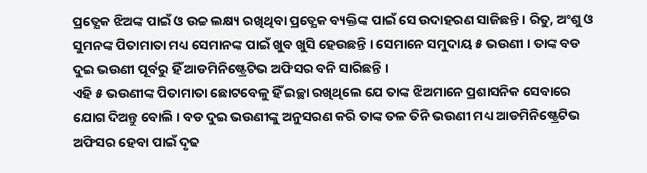ପ୍ରତ୍ଯେକ ଝିଅଙ୍କ ପାଇଁ ଓ ଉଚ୍ଚ ଲକ୍ଷ୍ୟ ରଖିଥିବା ପ୍ରତ୍ଯେକ ବ୍ୟକ୍ତିଙ୍କ ପାଇଁ ସେ ଉଦାହରଣ ସାଜିଛନ୍ତି । ରିତୁ, ଅଂଶୁ ଓ ସୁମନଙ୍କ ପିତାମାତା ମଧ୍ୟ ସେମାନଙ୍କ ପାଇଁ ଖୁବ ଖୁସି ହେଉଛନ୍ତି । ସେମାନେ ସମୁଦାୟ ୫ ଭଉଣୀ । ତାଙ୍କ ବଡ ଦୁଇ ଭଉଣୀ ପୂର୍ବରୁ ହିଁ ଆଡମିନିଷ୍ଟ୍ରେଟିଭ ଅଫିସର ବନି ସାରିଛନ୍ତି ।
ଏହି ୫ ଭଉଣୀଙ୍କ ପିତାମାତା ଛୋଟବେଳୁ ହିଁ ଇଚ୍ଛା ରଖିଥିଲେ ଯେ ତାଙ୍କ ଝିଅମାନେ ପ୍ରଶାସନିକ ସେବାରେ ଯୋଗ ଦିଅନ୍ତୁ ବୋଲି । ବଡ ଦୁଇ ଭଉଣୀଙ୍କୁ ଅନୁସରଣ କରି ତାଙ୍କ ତଳ ତିନି ଭଉଣୀ ମଧ୍ୟ ଆଡମିନିଷ୍ଟ୍ରେଟିଭ ଅଫିସର ହେବା ପାଇଁ ଦୃଢ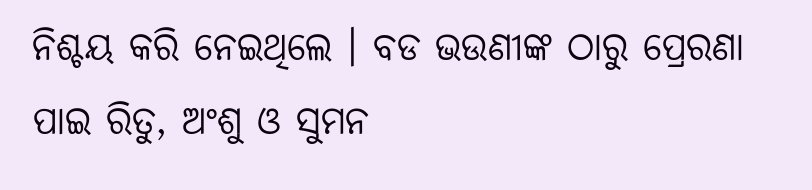ନିଶ୍ଚୟ କରି ନେଇଥିଲେ । ବଡ ଭଉଣୀଙ୍କ ଠାରୁ ପ୍ରେରଣା ପାଇ ରିତୁ, ଅଂଶୁ ଓ ସୁମନ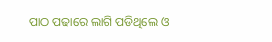ପାଠ ପଢାରେ ଲାଗି ପଡିଥିଲେ ଓ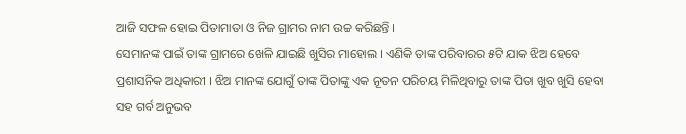ଆଜି ସଫଳ ହୋଇ ପିତାମାତା ଓ ନିଜ ଗ୍ରାମର ନାମ ଉଚ୍ଚ କରିଛନ୍ତି ।
ସେମାନଙ୍କ ପାଇଁ ତାଙ୍କ ଗ୍ରାମରେ ଖେଳି ଯାଇଛି ଖୁସିର ମାହୋଲ । ଏଣିକି ତାଙ୍କ ପରିବାରର ୫ଟି ଯାକ ଝିଅ ହେବେ ପ୍ରଶାସନିକ ଅଧିକାରୀ । ଝିଅ ମାନଙ୍କ ଯୋଗୁଁ ତାଙ୍କ ପିତାଙ୍କୁ ଏକ ନୂତନ ପରିଚୟ ମିଳିଥିବାରୁ ତାଙ୍କ ପିତା ଖୁବ ଖୁସି ହେବା ସହ ଗର୍ବ ଅନୁଭବ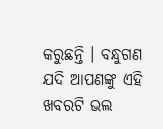କରୁଛନ୍ତି । ବନ୍ଧୁଗଣ ଯଦି ଆପଣଙ୍କୁ ଏହି ଖବରଟି ଭଲ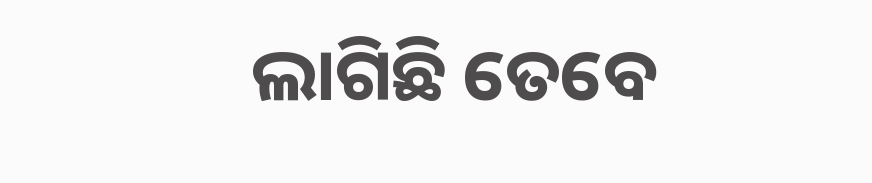ଲାଗିଛି ତେବେ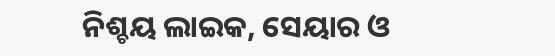ନିଶ୍ଚୟ ଲାଇକ, ସେୟାର ଓ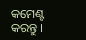କମେଣ୍ଟ କରନ୍ତୁ ।